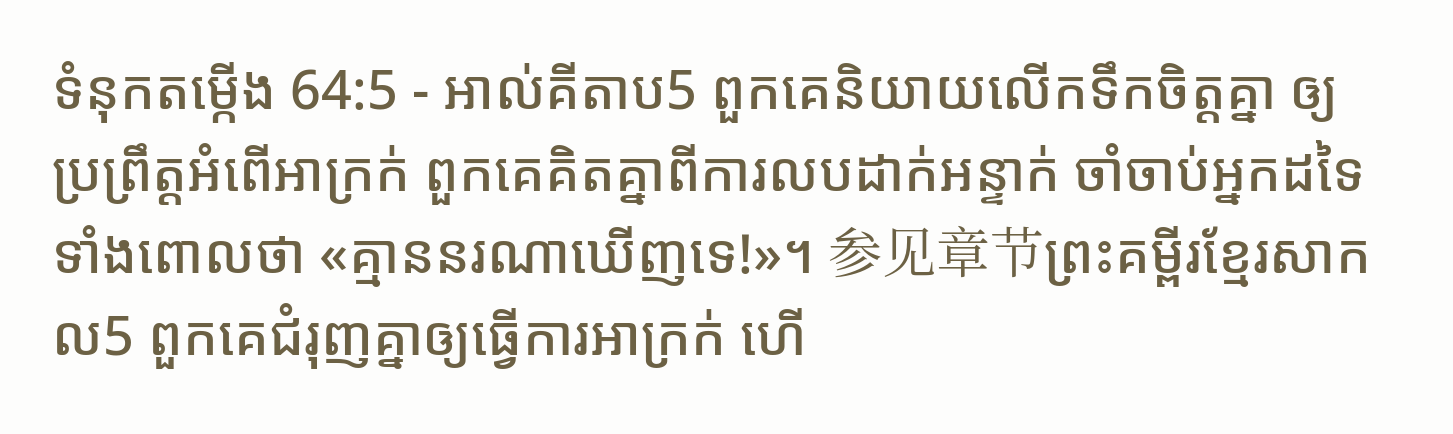ទំនុកតម្កើង 64:5 - អាល់គីតាប5 ពួកគេនិយាយលើកទឹកចិត្តគ្នា ឲ្យប្រព្រឹត្តអំពើអាក្រក់ ពួកគេគិតគ្នាពីការលបដាក់អន្ទាក់ ចាំចាប់អ្នកដទៃ ទាំងពោលថា «គ្មាននរណាឃើញទេ!»។ 参见章节ព្រះគម្ពីរខ្មែរសាកល5 ពួកគេជំរុញគ្នាឲ្យធ្វើការអាក្រក់ ហើ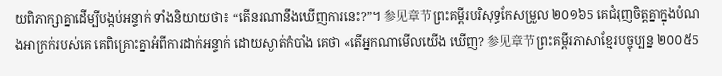យពិភាក្សាគ្នាដើម្បីបង្កប់អន្ទាក់ ទាំងនិយាយថា៖ “តើនរណានឹងឃើញការនេះ?”។ 参见章节ព្រះគម្ពីរបរិសុទ្ធកែសម្រួល ២០១៦5 គេជំរុញចិត្តគ្នាក្នុងបំណងអាក្រក់របស់គេ គេពិគ្រោះគ្នាអំពីការដាក់អន្ទាក់ ដោយស្ងាត់កំបាំង គេថា «តើអ្នកណាមើលយើង ឃើញ? 参见章节ព្រះគម្ពីរភាសាខ្មែរបច្ចុប្បន្ន ២០០៥5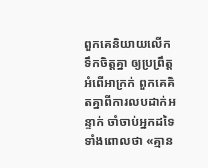ពួកគេនិយាយលើកទឹកចិត្តគ្នា ឲ្យប្រព្រឹត្តអំពើអាក្រក់ ពួកគេគិតគ្នាពីការលបដាក់អន្ទាក់ ចាំចាប់អ្នកដទៃ ទាំងពោលថា «គ្មាន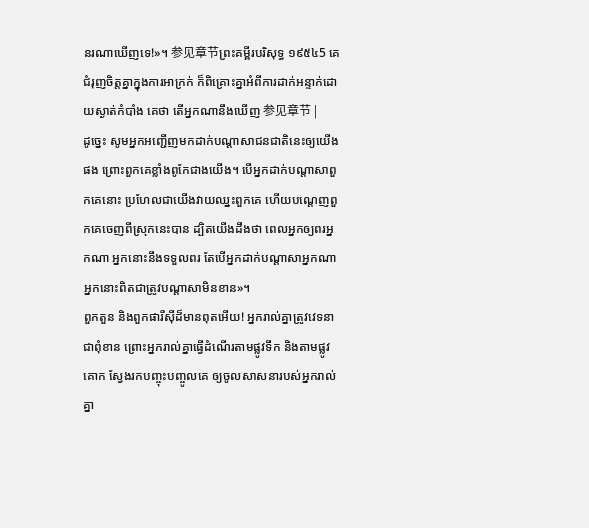នរណាឃើញទេ!»។ 参见章节ព្រះគម្ពីរបរិសុទ្ធ ១៩៥៤5 គេជំរុញចិត្តគ្នាក្នុងការអាក្រក់ ក៏ពិគ្រោះគ្នាអំពីការដាក់អន្ទាក់ដោយស្ងាត់កំបាំង គេថា តើអ្នកណានឹងឃើញ 参见章节 |
ដូច្នេះ សូមអ្នកអញ្ជើញមកដាក់បណ្តាសាជនជាតិនេះឲ្យយើងផង ព្រោះពួកគេខ្លាំងពូកែជាងយើង។ បើអ្នកដាក់បណ្តាសាពួកគេនោះ ប្រហែលជាយើងវាយឈ្នះពួកគេ ហើយបណ្តេញពួកគេចេញពីស្រុកនេះបាន ដ្បិតយើងដឹងថា ពេលអ្នកឲ្យពរអ្នកណា អ្នកនោះនឹងទទួលពរ តែបើអ្នកដាក់បណ្តាសាអ្នកណា អ្នកនោះពិតជាត្រូវបណ្តាសាមិនខាន»។
ពួកតួន និងពួកផារីស៊ីដ៏មានពុតអើយ! អ្នករាល់គ្នាត្រូវវេទនាជាពុំខាន ព្រោះអ្នករាល់គ្នាធ្វើដំណើរតាមផ្លូវទឹក និងតាមផ្លូវគោក ស្វែងរកបញ្ចុះបញ្ចូលគេ ឲ្យចូលសាសនារបស់អ្នករាល់គ្នា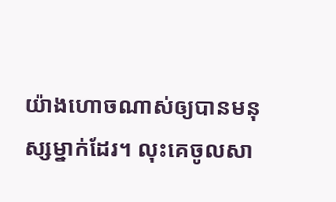យ៉ាងហោចណាស់ឲ្យបានមនុស្សម្នាក់ដែរ។ លុះគេចូលសា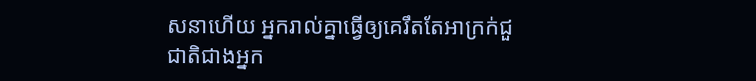សនាហើយ អ្នករាល់គ្នាធ្វើឲ្យគេរឹតតែអាក្រក់ជួជាតិជាងអ្នក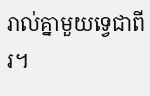រាល់គ្នាមួយទ្វេជាពីរ។